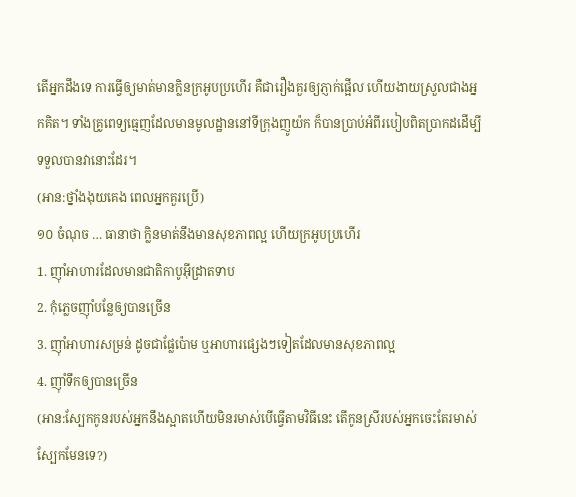តើអ្នកដឹងទេ ការធ្វើឲ្យមាត់មានក្លិនក្រអូបប្រហើរ គឺជារឿងគួរឲ្យភ្ញាក់ផ្អើល ហើយងាយស្រួលជាងអ្នកគិត។ ទាំងគ្រូពេទ្យធ្មេញដែលមានមូលដ្ឋាននៅទីក្រុងញូយ៉ក ក៏បានប្រាប់អំពីរបៀបពិតប្រាកដដើម្បីទទួលបានវានោះដែរ។
(អាន:ថ្នាំងងុយគេង ពេលអ្នកគួរប្រើ)
១០ ចំណុច … ធានាថា ក្លិនមាត់នឹងមានសុខភាពល្អ ហើយក្រអូបប្រហើរ
1. ញ៉ាំអាហារដែលមានជាតិកាបូអ៊ីដ្រាតទាប
2. កុំភ្លេចញ៉ាំបន្លែឲ្យបានច្រើន
3. ញ៉ាំអាហារសម្រន់ ដូចជាផ្លែប៉ោម ឬអាហារផ្សេងៗទៀតដែលមានសុខភាពល្អ
4. ញ៉ាំទឹកឲ្យបានច្រើន
(អាន:ស្បែកកូនរបស់អ្នកនឹងស្អាតហើយមិនរមាស់បើធ្វើតាមវិធីនេះ តើកូនស្រីរបស់អ្នកចេះតែរមាស់ស្បែកមែនទេ?)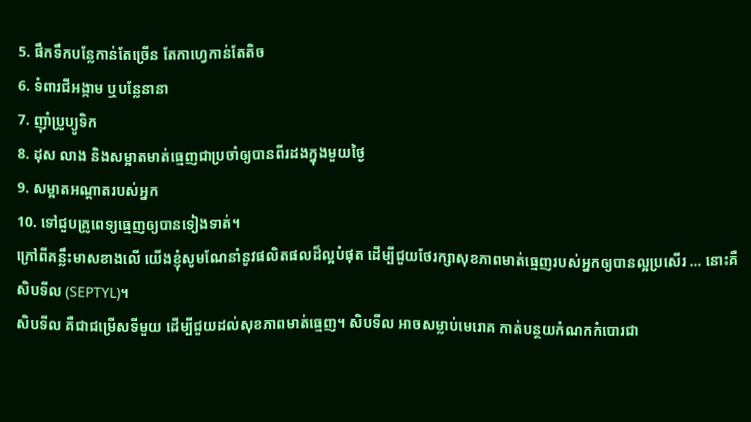5. ផឹកទឹកបន្លែកាន់តែច្រើន តែកាហ្វេកាន់តែតិច
6. ទំពារជីអង្កាម ឬបន្លែនានា
7. ញ៉ាំប្រូប្យូទិក
8. ដុស លាង និងសម្អាតមាត់ធ្មេញជាប្រចាំឲ្យបានពីរដងក្នុងមួយថ្ងៃ
9. សម្អាតអណ្តាតរបស់អ្នក
10. ទៅជួបគ្រូពេទ្យធ្មេញឲ្យបានទៀងទាត់។
ក្រៅពីគន្លឹះមាសខាងលើ យើងខ្ញុំសូមណែនាំនូវផលិតផលដ៏ល្អបំផុត ដើម្បីជួយថែរក្សាសុខភាពមាត់ធ្មេញរបស់អ្នកឲ្យបានល្អប្រសើរ … នោះគឺ សិបទីល (SEPTYL)។
សិបទីល គឺជាជម្រើសទីមួយ ដើម្បីជួយដល់សុខភាពមាត់ធ្មេញ។ សិបទីល អាចសម្លាប់មេរោគ កាត់បន្ថយកំណកកំបោរជា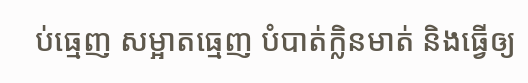ប់ធ្មេញ សម្អាតធ្មេញ បំបាត់ក្លិនមាត់ និងធ្វើឲ្យ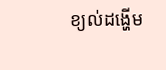ខ្យល់ដង្ហើម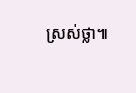ស្រស់ថ្លា៕